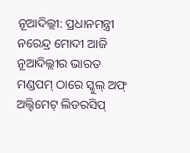ନୂଆଦିଲ୍ଲୀ: ପ୍ରଧାନମନ୍ତ୍ରୀ ନରେନ୍ଦ୍ର ମୋଦୀ ଆଜି ନୂଆଦିଲ୍ଲୀର ଭାରତ ମଣ୍ଡପମ୍ ଠାରେ ସ୍କୁଲ୍ ଅଫ୍ ଅଲ୍ଟିମେଟ୍ ଲିଡରସିପ୍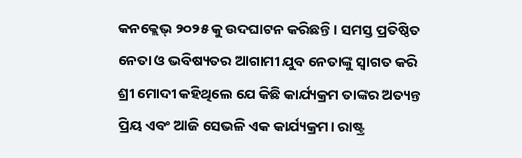କନକ୍ଲେଭ୍ ୨୦୨୫ କୁ ଉଦଘାଟନ କରିଛନ୍ତି। ସମସ୍ତ ପ୍ରତିଷ୍ଠିତ ନେତା ଓ ଭବିଷ୍ୟତର ଆଗାମୀ ଯୁବ ନେତାଙ୍କୁ ସ୍ୱାଗତ କରି ଶ୍ରୀ ମୋଦୀ କହିଥିଲେ ଯେ କିଛି କାର୍ଯ୍ୟକ୍ରମ ତାଙ୍କର ଅତ୍ୟନ୍ତ ପ୍ରିୟ ଏବଂ ଆଜି ସେଭଳି ଏକ କାର୍ଯ୍ୟକ୍ରମ। ରାଷ୍ଟ୍ର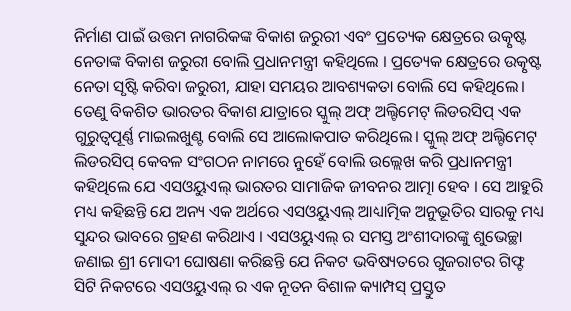ନିର୍ମାଣ ପାଇଁ ଉତ୍ତମ ନାଗରିକଙ୍କ ବିକାଶ ଜରୁରୀ ଏବଂ ପ୍ରତ୍ୟେକ କ୍ଷେତ୍ରରେ ଉତ୍କୃଷ୍ଟ ନେତାଙ୍କ ବିକାଶ ଜରୁରୀ ବୋଲି ପ୍ରଧାନମନ୍ତ୍ରୀ କହିଥିଲେ । ପ୍ରତ୍ୟେକ କ୍ଷେତ୍ରରେ ଉତ୍କୃଷ୍ଟ ନେତା ସୃଷ୍ଟି କରିବା ଜରୁରୀ, ଯାହା ସମୟର ଆବଶ୍ୟକତା ବୋଲି ସେ କହିଥିଲେ। ତେଣୁ ବିକଶିତ ଭାରତର ବିକାଶ ଯାତ୍ରାରେ ସ୍କୁଲ୍ ଅଫ୍ ଅଲ୍ଟିମେଟ୍ ଲିଡରସିପ୍ ଏକ ଗୁରୁତ୍ୱପୂର୍ଣ୍ଣ ମାଇଲଖୁଣ୍ଟ ବୋଲି ସେ ଆଲୋକପାତ କରିଥିଲେ। ସ୍କୁଲ୍ ଅଫ୍ ଅଲ୍ଟିମେଟ୍ ଲିଡରସିପ୍ କେବଳ ସଂଗଠନ ନାମରେ ନୁହେଁ ବୋଲି ଉଲ୍ଲେଖ କରି ପ୍ରଧାନମନ୍ତ୍ରୀ କହିଥିଲେ ଯେ ଏସଓୟୁଏଲ୍ ଭାରତର ସାମାଜିକ ଜୀବନର ଆତ୍ମା ହେବ । ସେ ଆହୁରି ମଧ୍ୟ କହିଛନ୍ତି ଯେ ଅନ୍ୟ ଏକ ଅର୍ଥରେ ଏସଓୟୁଏଲ୍ ଆଧ୍ୟାତ୍ମିକ ଅନୁଭୂତିର ସାରକୁ ମଧ୍ୟ ସୁନ୍ଦର ଭାବରେ ଗ୍ରହଣ କରିଥାଏ । ଏସଓୟୁଏଲ୍ ର ସମସ୍ତ ଅଂଶୀଦାରଙ୍କୁ ଶୁଭେଚ୍ଛା ଜଣାଇ ଶ୍ରୀ ମୋଦୀ ଘୋଷଣା କରିଛନ୍ତି ଯେ ନିକଟ ଭବିଷ୍ୟତରେ ଗୁଜରାଟର ଗିଫ୍ଟ ସିଟି ନିକଟରେ ଏସଓୟୁଏଲ୍ ର ଏକ ନୂତନ ବିଶାଳ କ୍ୟାମ୍ପସ୍ ପ୍ରସ୍ତୁତ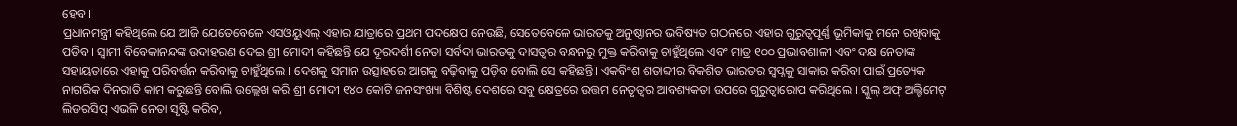ହେବ।
ପ୍ରଧାନମନ୍ତ୍ରୀ କହିଥିଲେ ଯେ ଆଜି ଯେତେବେଳେ ଏସଓୟୁଏଲ୍ ଏହାର ଯାତ୍ରାରେ ପ୍ରଥମ ପଦକ୍ଷେପ ନେଉଛି, ସେତେବେଳେ ଭାରତକୁ ଅନୁଷ୍ଠାନର ଭବିଷ୍ୟତ ଗଠନରେ ଏହାର ଗୁରୁତ୍ୱପୂର୍ଣ୍ଣ ଭୂମିକାକୁ ମନେ ରଖିବାକୁ ପଡିବ । ସ୍ୱାମୀ ବିବେକାନନ୍ଦଙ୍କ ଉଦାହରଣ ଦେଇ ଶ୍ରୀ ମୋଦୀ କହିଛନ୍ତି ଯେ ଦୂରଦର୍ଶୀ ନେତା ସର୍ବଦା ଭାରତକୁ ଦାସତ୍ୱର ବନ୍ଧନରୁ ମୁକ୍ତ କରିବାକୁ ଚାହୁଁଥିଲେ ଏବଂ ମାତ୍ର ୧୦୦ ପ୍ରଭାବଶାଳୀ ଏବଂ ଦକ୍ଷ ନେତାଙ୍କ ସହାୟତାରେ ଏହାକୁ ପରିବର୍ତ୍ତନ କରିବାକୁ ଚାହୁଁଥିଲେ । ଦେଶକୁ ସମାନ ଉତ୍ସାହରେ ଆଗକୁ ବଢ଼ିବାକୁ ପଡ଼ିବ ବୋଲି ସେ କହିଛନ୍ତି। ଏକବିଂଶ ଶତାବ୍ଦୀର ବିକଶିତ ଭାରତର ସ୍ୱପ୍ନକୁ ସାକାର କରିବା ପାଇଁ ପ୍ରତ୍ୟେକ ନାଗରିକ ଦିନରାତି କାମ କରୁଛନ୍ତି ବୋଲି ଉଲ୍ଲେଖ କରି ଶ୍ରୀ ମୋଦୀ ୧୪୦ କୋଟି ଜନସଂଖ୍ୟା ବିଶିଷ୍ଟ ଦେଶରେ ସବୁ କ୍ଷେତ୍ରରେ ଉତ୍ତମ ନେତୃତ୍ୱର ଆବଶ୍ୟକତା ଉପରେ ଗୁରୁତ୍ୱାରୋପ କରିଥିଲେ । ସ୍କୁଲ୍ ଅଫ୍ ଅଲ୍ଟିମେଟ୍ ଲିଡରସିପ୍ ଏଭଳି ନେତା ସୃଷ୍ଟି କରିବ,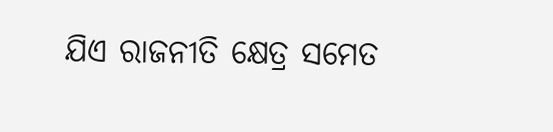ଯିଏ ରାଜନୀତି କ୍ଷେତ୍ର ସମେତ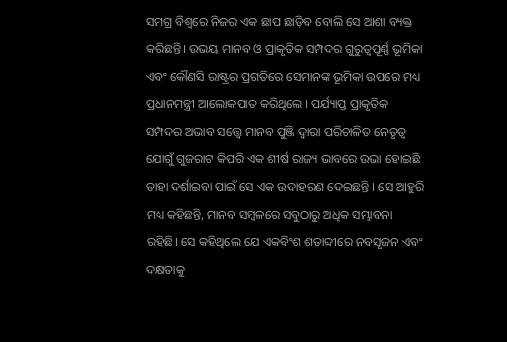ସମଗ୍ର ବିଶ୍ୱରେ ନିଜର ଏକ ଛାପ ଛାଡ଼ିବ ବୋଲି ସେ ଆଶା ବ୍ୟକ୍ତ କରିଛନ୍ତି। ଉଭୟ ମାନବ ଓ ପ୍ରାକୃତିକ ସମ୍ପଦର ଗୁରୁତ୍ୱପୂର୍ଣ୍ଣ ଭୂମିକା ଏବଂ କୌଣସି ରାଷ୍ଟ୍ରର ପ୍ରଗତିରେ ସେମାନଙ୍କ ଭୂମିକା ଉପରେ ମଧ୍ୟ ପ୍ରଧାନମନ୍ତ୍ରୀ ଆଲୋକପାତ କରିଥିଲେ । ପର୍ଯ୍ୟାପ୍ତ ପ୍ରାକୃତିକ ସମ୍ପଦର ଅଭାବ ସତ୍ତ୍ୱେ ମାନବ ପୁଞ୍ଜି ଦ୍ୱାରା ପରିଚାଳିତ ନେତୃତ୍ୱ ଯୋଗୁଁ ଗୁଜରାଟ କିପରି ଏକ ଶୀର୍ଷ ରାଜ୍ୟ ଭାବରେ ଉଭା ହୋଇଛି ତାହା ଦର୍ଶାଇବା ପାଇଁ ସେ ଏକ ଉଦାହରଣ ଦେଇଛନ୍ତି । ସେ ଆହୁରି ମଧ୍ୟ କହିଛନ୍ତି, ମାନବ ସମ୍ବଳରେ ସବୁଠାରୁ ଅଧିକ ସମ୍ଭାବନା ରହିଛି। ସେ କହିଥିଲେ ଯେ ଏକବିଂଶ ଶତାବ୍ଦୀରେ ନବସୃଜନ ଏବଂ ଦକ୍ଷତାକୁ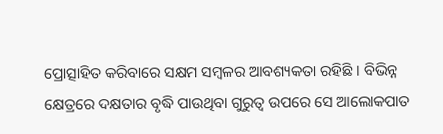ପ୍ରୋତ୍ସାହିତ କରିବାରେ ସକ୍ଷମ ସମ୍ବଳର ଆବଶ୍ୟକତା ରହିଛି । ବିଭିନ୍ନ କ୍ଷେତ୍ରରେ ଦକ୍ଷତାର ବୃଦ୍ଧି ପାଉଥିବା ଗୁରୁତ୍ୱ ଉପରେ ସେ ଆଲୋକପାତ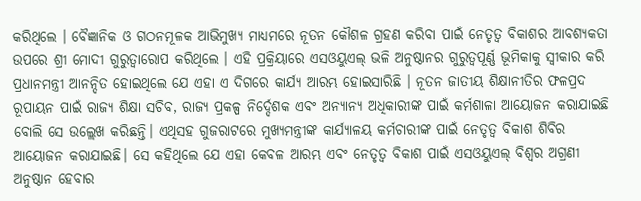କରିଥିଲେ । ବୈଜ୍ଞାନିକ ଓ ଗଠନମୂଳକ ଆଭିମୁଖ୍ୟ ମାଧ୍ୟମରେ ନୂତନ କୌଶଳ ଗ୍ରହଣ କରିବା ପାଇଁ ନେତୃତ୍ୱ ବିକାଶର ଆବଶ୍ୟକତା ଉପରେ ଶ୍ରୀ ମୋଦୀ ଗୁରୁତ୍ୱାରୋପ କରିଥିଲେ । ଏହି ପ୍ରକ୍ରିୟାରେ ଏସଓୟୁଏଲ୍ ଭଳି ଅନୁଷ୍ଠାନର ଗୁରୁତ୍ୱପୂର୍ଣ୍ଣ ଭୂମିକାକୁ ସ୍ୱୀକାର କରି ପ୍ରଧାନମନ୍ତ୍ରୀ ଆନନ୍ଦିତ ହୋଇଥିଲେ ଯେ ଏହା ଏ ଦିଗରେ କାର୍ଯ୍ୟ ଆରମ୍ଭ ହୋଇସାରିଛି । ନୂତନ ଜାତୀୟ ଶିକ୍ଷାନୀତିର ଫଳପ୍ରଦ ରୂପାୟନ ପାଇଁ ରାଜ୍ୟ ଶିକ୍ଷା ସଚିବ, ରାଜ୍ୟ ପ୍ରକଳ୍ପ ନିର୍ଦ୍ଦେଶକ ଏବଂ ଅନ୍ୟାନ୍ୟ ଅଧିକାରୀଙ୍କ ପାଇଁ କର୍ମଶାଳା ଆୟୋଜନ କରାଯାଇଛି ବୋଲି ସେ ଉଲ୍ଲେଖ କରିଛନ୍ତି। ଏଥିସହ ଗୁଜରାଟରେ ମୁଖ୍ୟମନ୍ତ୍ରୀଙ୍କ କାର୍ଯ୍ୟାଳୟ କର୍ମଚାରୀଙ୍କ ପାଇଁ ନେତୃତ୍ୱ ବିକାଶ ଶିବିର ଆୟୋଜନ କରାଯାଇଛି। ସେ କହିଥିଲେ ଯେ ଏହା କେବଳ ଆରମ୍ଭ ଏବଂ ନେତୃତ୍ୱ ବିକାଶ ପାଇଁ ଏସଓୟୁଏଲ୍ ବିଶ୍ୱର ଅଗ୍ରଣୀ ଅନୁଷ୍ଠାନ ହେବାର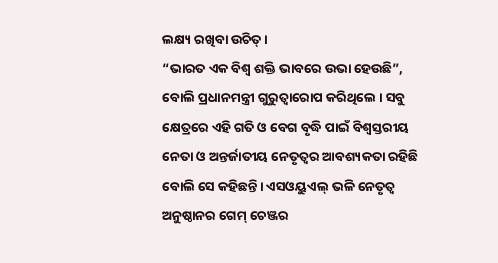ଲକ୍ଷ୍ୟ ରଖିବା ଉଚିତ୍ ।
“ଭାରତ ଏକ ବିଶ୍ୱ ଶକ୍ତି ଭାବରେ ଉଭା ହେଉଛି”, ବୋଲି ପ୍ରଧାନମନ୍ତ୍ରୀ ଗୁରୁତ୍ୱାରୋପ କରିଥିଲେ । ସବୁ କ୍ଷେତ୍ରରେ ଏହି ଗତି ଓ ବେଗ ବୃଦ୍ଧି ପାଇଁ ବିଶ୍ୱସ୍ତରୀୟ ନେତା ଓ ଅନ୍ତର୍ଜାତୀୟ ନେତୃତ୍ୱର ଆବଶ୍ୟକତା ରହିଛି ବୋଲି ସେ କହିଛନ୍ତି। ଏସଓୟୁଏଲ୍ ଭଳି ନେତୃତ୍ବ ଅନୁଷ୍ଠାନର ଗେମ୍ ଚେଞ୍ଜର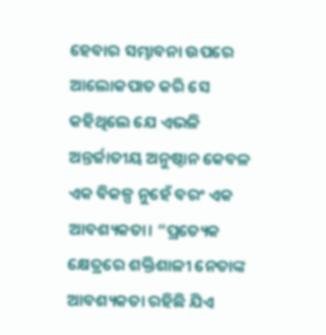ହେବାର ସମ୍ଭାବନା ଉପରେ ଆଲୋକପାତ କରି ସେ କହିଥିଲେ ଯେ ଏଭଳି ଅନ୍ତର୍ଜାତୀୟ ଅନୁଷ୍ଠାନ କେବଳ ଏକ ବିକଳ୍ପ ନୁହେଁ ବରଂ ଏକ ଆବଶ୍ୟକତା। “ପ୍ରତ୍ୟେକ କ୍ଷେତ୍ରରେ ଶକ୍ତିଶାଳୀ ନେତାଙ୍କ ଆବଶ୍ୟକତା ରହିଛି ଯିଏ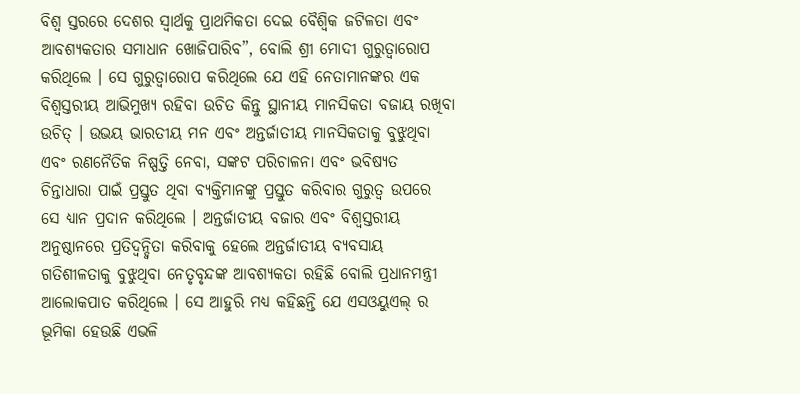ବିଶ୍ୱ ସ୍ତରରେ ଦେଶର ସ୍ୱାର୍ଥକୁ ପ୍ରାଥମିକତା ଦେଇ ବୈଶ୍ୱିକ ଜଟିଳତା ଏବଂ ଆବଶ୍ୟକତାର ସମାଧାନ ଖୋଜିପାରିବ”, ବୋଲି ଶ୍ରୀ ମୋଦୀ ଗୁରୁତ୍ୱାରୋପ କରିଥିଲେ । ସେ ଗୁରୁତ୍ୱାରୋପ କରିଥିଲେ ଯେ ଏହି ନେତାମାନଙ୍କର ଏକ ବିଶ୍ୱସ୍ତରୀୟ ଆଭିମୁଖ୍ୟ ରହିବା ଉଚିତ କିନ୍ତୁ ସ୍ଥାନୀୟ ମାନସିକତା ବଜାୟ ରଖିବା ଉଚିତ୍ । ଉଭୟ ଭାରତୀୟ ମନ ଏବଂ ଅନ୍ତର୍ଜାତୀୟ ମାନସିକତାକୁ ବୁଝୁଥିବା ଏବଂ ରଣନୈତିକ ନିଷ୍ପତ୍ତି ନେବା, ସଙ୍କଟ ପରିଚାଳନା ଏବଂ ଭବିଷ୍ୟତ ଚିନ୍ତାଧାରା ପାଇଁ ପ୍ରସ୍ତୁତ ଥିବା ବ୍ୟକ୍ତିମାନଙ୍କୁ ପ୍ରସ୍ତୁତ କରିବାର ଗୁରୁତ୍ୱ ଉପରେ ସେ ଧ୍ୟାନ ପ୍ରଦାନ କରିଥିଲେ । ଅନ୍ତର୍ଜାତୀୟ ବଜାର ଏବଂ ବିଶ୍ୱସ୍ତରୀୟ ଅନୁଷ୍ଠାନରେ ପ୍ରତିଦ୍ୱନ୍ଦ୍ୱିତା କରିବାକୁ ହେଲେ ଅନ୍ତର୍ଜାତୀୟ ବ୍ୟବସାୟ ଗତିଶୀଳତାକୁ ବୁଝୁଥିବା ନେତୃବୃନ୍ଦଙ୍କ ଆବଶ୍ୟକତା ରହିଛି ବୋଲି ପ୍ରଧାନମନ୍ତ୍ରୀ ଆଲୋକପାତ କରିଥିଲେ । ସେ ଆହୁରି ମଧ୍ୟ କହିଛନ୍ତି ଯେ ଏସଓୟୁଏଲ୍ ର ଭୂମିକା ହେଉଛି ଏଭଳି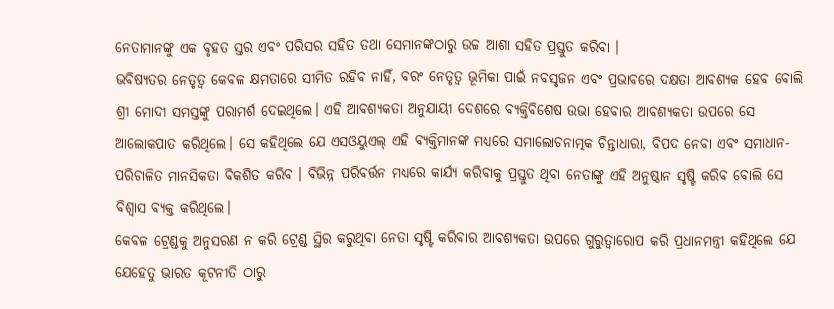ନେତାମାନଙ୍କୁ ଏକ ବୃହତ ସ୍ତର ଏବଂ ପରିସର ସହିତ ତଥା ସେମାନଙ୍କଠାରୁ ଉଚ୍ଚ ଆଶା ସହିତ ପ୍ରସ୍ତୁତ କରିବା ।
ଭବିଷ୍ୟତର ନେତୃତ୍ୱ କେବଳ କ୍ଷମତାରେ ସୀମିତ ରହିବ ନାହିଁ, ବରଂ ନେତୃତ୍ୱ ଭୂମିକା ପାଇଁ ନବସୃଜନ ଏବଂ ପ୍ରଭାବରେ ଦକ୍ଷତା ଆବଶ୍ୟକ ହେବ ବୋଲି ଶ୍ରୀ ମୋଦୀ ସମସ୍ତଙ୍କୁ ପରାମର୍ଶ ଦେଇଥିଲେ। ଏହି ଆବଶ୍ୟକତା ଅନୁଯାୟୀ ଦେଶରେ ବ୍ୟକ୍ତିବିଶେଷ ଉଭା ହେବାର ଆବଶ୍ୟକତା ଉପରେ ସେ ଆଲୋକପାତ କରିଥିଲେ। ସେ କହିଥିଲେ ଯେ ଏସଓୟୁଏଲ୍ ଏହି ବ୍ୟକ୍ତିମାନଙ୍କ ମଧ୍ୟରେ ସମାଲୋଚନାତ୍ମକ ଚିନ୍ତାଧାରା, ବିପଦ ନେବା ଏବଂ ସମାଧାନ-ପରିଚାଳିତ ମାନସିକତା ବିକଶିତ କରିବ । ବିଭିନ୍ନ ପରିବର୍ତ୍ତନ ମଧ୍ୟରେ କାର୍ଯ୍ୟ କରିବାକୁ ପ୍ରସ୍ତୁତ ଥିବା ନେତାଙ୍କୁ ଏହି ଅନୁଷ୍ଠାନ ସୃଷ୍ଟି କରିବ ବୋଲି ସେ ବିଶ୍ୱାସ ବ୍ୟକ୍ତ କରିଥିଲେ।
କେବଳ ଟ୍ରେଣ୍ଡକୁ ଅନୁସରଣ ନ କରି ଟ୍ରେଣ୍ଡ ସ୍ଥିର କରୁଥିବା ନେତା ସୃଷ୍ଟି କରିବାର ଆବଶ୍ୟକତା ଉପରେ ଗୁରୁତ୍ୱାରୋପ କରି ପ୍ରଧାନମନ୍ତ୍ରୀ କହିଥିଲେ ଯେ ଯେହେତୁ ଭାରତ କୂଟନୀତି ଠାରୁ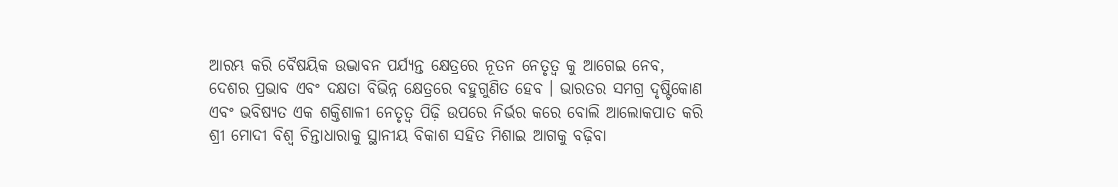ଆରମ୍ଭ କରି ବୈଷୟିକ ଉଦ୍ଭାବନ ପର୍ଯ୍ୟନ୍ତ କ୍ଷେତ୍ରରେ ନୂତନ ନେତୃତ୍ୱ କୁ ଆଗେଇ ନେବ, ଦେଶର ପ୍ରଭାବ ଏବଂ ଦକ୍ଷତା ବିଭିନ୍ନ କ୍ଷେତ୍ରରେ ବହୁଗୁଣିତ ହେବ । ଭାରତର ସମଗ୍ର ଦୃଷ୍ଟିକୋଣ ଏବଂ ଭବିଷ୍ୟତ ଏକ ଶକ୍ତିଶାଳୀ ନେତୃତ୍ୱ ପିଢ଼ି ଉପରେ ନିର୍ଭର କରେ ବୋଲି ଆଲୋକପାତ କରି ଶ୍ରୀ ମୋଦୀ ବିଶ୍ୱ ଚିନ୍ତାଧାରାକୁ ସ୍ଥାନୀୟ ବିକାଶ ସହିତ ମିଶାଇ ଆଗକୁ ବଢ଼ିବା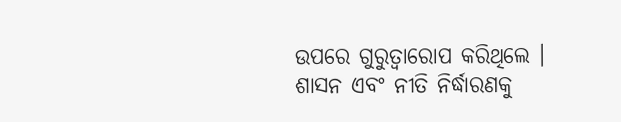ଉପରେ ଗୁରୁତ୍ୱାରୋପ କରିଥିଲେ । ଶାସନ ଏବଂ ନୀତି ନିର୍ଦ୍ଧାରଣକୁ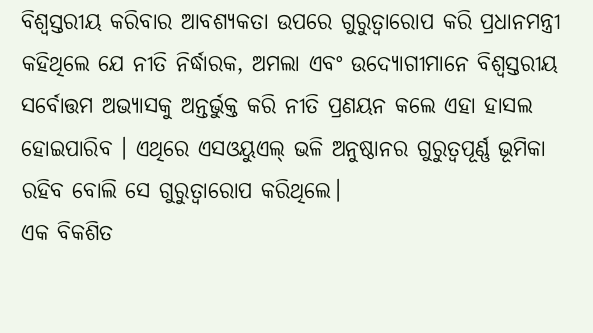ବିଶ୍ୱସ୍ତରୀୟ କରିବାର ଆବଶ୍ୟକତା ଉପରେ ଗୁରୁତ୍ୱାରୋପ କରି ପ୍ରଧାନମନ୍ତ୍ରୀ କହିଥିଲେ ଯେ ନୀତି ନିର୍ଦ୍ଧାରକ, ଅମଲା ଏବଂ ଉଦ୍ୟୋଗୀମାନେ ବିଶ୍ୱସ୍ତରୀୟ ସର୍ବୋତ୍ତମ ଅଭ୍ୟାସକୁ ଅନ୍ତର୍ଭୁକ୍ତ କରି ନୀତି ପ୍ରଣୟନ କଲେ ଏହା ହାସଲ ହୋଇପାରିବ । ଏଥିରେ ଏସଓୟୁଏଲ୍ ଭଳି ଅନୁଷ୍ଠାନର ଗୁରୁତ୍ୱପୂର୍ଣ୍ଣ ଭୂମିକା ରହିବ ବୋଲି ସେ ଗୁରୁତ୍ୱାରୋପ କରିଥିଲେ।
ଏକ ବିକଶିତ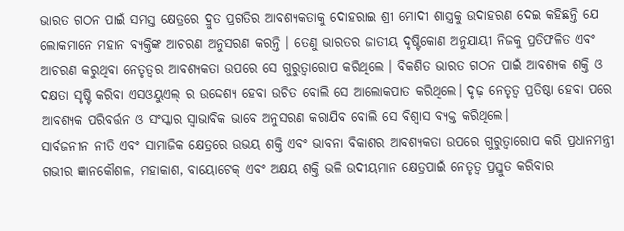ଭାରତ ଗଠନ ପାଇଁ ସମସ୍ତ କ୍ଷେତ୍ରରେ ଦ୍ରୁତ ପ୍ରଗତିର ଆବଶ୍ୟକତାକୁ ଦୋହରାଇ ଶ୍ରୀ ମୋଦୀ ଶାସ୍ତ୍ରକୁ ଉଦାହରଣ ଦେଇ କହିଛନ୍ତି ଯେ ଲୋକମାନେ ମହାନ ବ୍ୟକ୍ତିଙ୍କ ଆଚରଣ ଅନୁସରଣ କରନ୍ତି । ତେଣୁ ଭାରତର ଜାତୀୟ ଦୃଷ୍ଟିକୋଣ ଅନୁଯାୟୀ ନିଜକୁ ପ୍ରତିଫଳିତ ଏବଂ ଆଚରଣ କରୁଥିବା ନେତୃତ୍ୱର ଆବଶ୍ୟକତା ଉପରେ ସେ ଗୁରୁତ୍ୱାରୋପ କରିଥିଲେ । ବିକଶିତ ଭାରତ ଗଠନ ପାଇଁ ଆବଶ୍ୟକ ଶକ୍ତି ଓ ଦକ୍ଷତା ସୃଷ୍ଟି କରିବା ଏସଓୟୁଏଲ୍ ର ଉଦ୍ଦେଶ୍ୟ ହେବା ଉଚିତ ବୋଲି ସେ ଆଲୋକପାତ କରିଥିଲେ। ଦୃଢ଼ ନେତୃତ୍ୱ ପ୍ରତିଷ୍ଠା ହେବା ପରେ ଆବଶ୍ୟକ ପରିବର୍ତ୍ତନ ଓ ସଂସ୍କାର ସ୍ୱାଭାବିକ ଭାବେ ଅନୁସରଣ କରାଯିବ ବୋଲି ସେ ବିଶ୍ୱାସ ବ୍ୟକ୍ତ କରିଥିଲେ।
ସାର୍ବଜନୀନ ନୀତି ଏବଂ ସାମାଜିକ କ୍ଷେତ୍ରରେ ଉଭୟ ଶକ୍ତି ଏବଂ ଭାବନା ବିକାଶର ଆବଶ୍ୟକତା ଉପରେ ଗୁରୁତ୍ୱାରୋପ କରି ପ୍ରଧାନମନ୍ତ୍ରୀ ଗଭୀର ଜ୍ଞାନକୌଶଳ, ମହାକାଶ, ବାୟୋଟେକ୍ ଏବଂ ଅକ୍ଷୟ ଶକ୍ତି ଭଳି ଉଦୀୟମାନ କ୍ଷେତ୍ରପାଇଁ ନେତୃତ୍ୱ ପ୍ରସ୍ତୁତ କରିବାର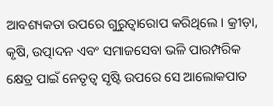ଆବଶ୍ୟକତା ଉପରେ ଗୁରୁତ୍ୱାରୋପ କରିଥିଲେ। କ୍ରୀଡ଼ା, କୃଷି, ଉତ୍ପାଦନ ଏବଂ ସମାଜସେବା ଭଳି ପାରମ୍ପରିକ କ୍ଷେତ୍ର ପାଇଁ ନେତୃତ୍ୱ ସୃଷ୍ଟି ଉପରେ ସେ ଆଲୋକପାତ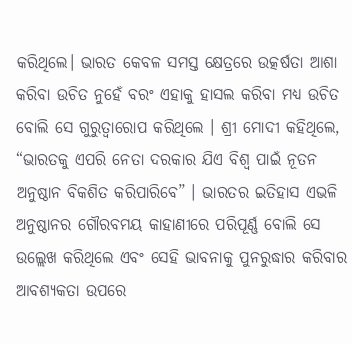କରିଥିଲେ। ଭାରତ କେବଳ ସମସ୍ତ କ୍ଷେତ୍ରରେ ଉତ୍କର୍ଷତା ଆଶା କରିବା ଉଚିତ ନୁହେଁ ବରଂ ଏହାକୁ ହାସଲ କରିବା ମଧ୍ୟ ଉଚିତ ବୋଲି ସେ ଗୁରୁତ୍ୱାରୋପ କରିଥିଲେ । ଶ୍ରୀ ମୋଦୀ କହିଥିଲେ, “ଭାରତକୁ ଏପରି ନେତା ଦରକାର ଯିଏ ବିଶ୍ୱ ପାଇଁ ନୂତନ ଅନୁଷ୍ଠାନ ବିକଶିତ କରିପାରିବେ” । ଭାରତର ଇତିହାସ ଏଭଳି ଅନୁଷ୍ଠାନର ଗୌରବମୟ କାହାଣୀରେ ପରିପୂର୍ଣ୍ଣ ବୋଲି ସେ ଉଲ୍ଲେଖ କରିଥିଲେ ଏବଂ ସେହି ଭାବନାକୁ ପୁନରୁଦ୍ଧାର କରିବାର ଆବଶ୍ୟକତା ଉପରେ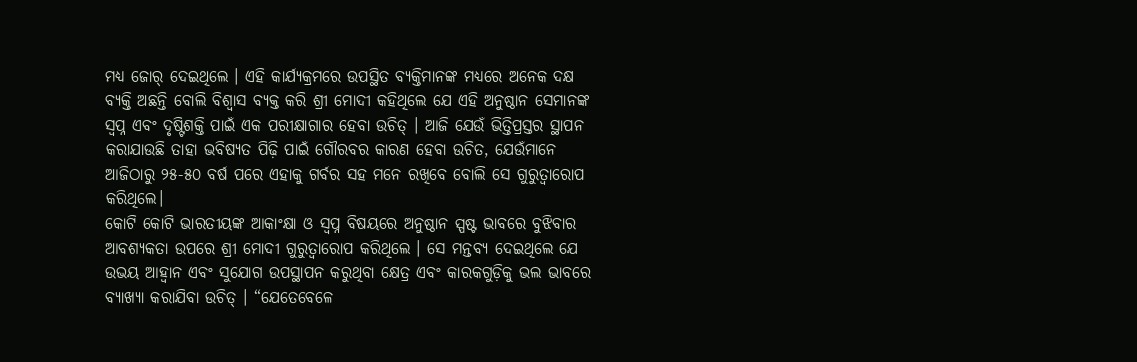ମଧ୍ୟ ଜୋର୍ ଦେଇଥିଲେ । ଏହି କାର୍ଯ୍ୟକ୍ରମରେ ଉପସ୍ଥିତ ବ୍ୟକ୍ତିମାନଙ୍କ ମଧ୍ୟରେ ଅନେକ ଦକ୍ଷ ବ୍ୟକ୍ତି ଅଛନ୍ତି ବୋଲି ବିଶ୍ୱାସ ବ୍ୟକ୍ତ କରି ଶ୍ରୀ ମୋଦୀ କହିଥିଲେ ଯେ ଏହି ଅନୁଷ୍ଠାନ ସେମାନଙ୍କ ସ୍ୱପ୍ନ ଏବଂ ଦୃଷ୍ଟିଶକ୍ତି ପାଇଁ ଏକ ପରୀକ୍ଷାଗାର ହେବା ଉଚିତ୍ । ଆଜି ଯେଉଁ ଭିତ୍ତିପ୍ରସ୍ତର ସ୍ଥାପନ କରାଯାଉଛି ତାହା ଭବିଷ୍ୟତ ପିଢ଼ି ପାଇଁ ଗୌରବର କାରଣ ହେବା ଉଚିତ, ଯେଉଁମାନେ ଆଜିଠାରୁ ୨୫-୫୦ ବର୍ଷ ପରେ ଏହାକୁ ଗର୍ବର ସହ ମନେ ରଖିବେ ବୋଲି ସେ ଗୁରୁତ୍ୱାରୋପ କରିଥିଲେ।
କୋଟି କୋଟି ଭାରତୀୟଙ୍କ ଆକାଂକ୍ଷା ଓ ସ୍ୱପ୍ନ ବିଷୟରେ ଅନୁଷ୍ଠାନ ସ୍ପଷ୍ଟ ଭାବରେ ବୁଝିବାର ଆବଶ୍ୟକତା ଉପରେ ଶ୍ରୀ ମୋଦୀ ଗୁରୁତ୍ୱାରୋପ କରିଥିଲେ । ସେ ମନ୍ତବ୍ୟ ଦେଇଥିଲେ ଯେ ଉଭୟ ଆହ୍ୱାନ ଏବଂ ସୁଯୋଗ ଉପସ୍ଥାପନ କରୁଥିବା କ୍ଷେତ୍ର ଏବଂ କାରକଗୁଡ଼ିକୁ ଭଲ ଭାବରେ ବ୍ୟାଖ୍ୟା କରାଯିବା ଉଚିତ୍ । “ଯେତେବେଳେ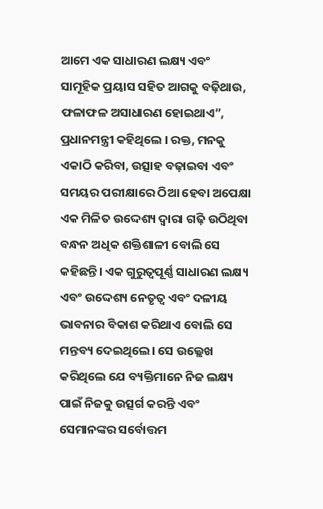ଆମେ ଏକ ସାଧାରଣ ଲକ୍ଷ୍ୟ ଏବଂ ସାମୂହିକ ପ୍ରୟାସ ସହିତ ଆଗକୁ ବଢ଼ିଥାଉ, ଫଳାଫଳ ଅସାଧାରଣ ହୋଇଥାଏ”, ପ୍ରଧାନମନ୍ତ୍ରୀ କହିଥିଲେ । ରକ୍ତ, ମନକୁ ଏକାଠି କରିବା, ଉତ୍ସାହ ବଢ଼ାଇବା ଏବଂ ସମୟର ପରୀକ୍ଷାରେ ଠିଆ ହେବା ଅପେକ୍ଷା ଏକ ମିଳିତ ଉଦ୍ଦେଶ୍ୟ ଦ୍ୱାରା ଗଢ଼ି ଉଠିଥିବା ବନ୍ଧନ ଅଧିକ ଶକ୍ତିଶାଳୀ ବୋଲି ସେ କହିଛନ୍ତି। ଏକ ଗୁରୁତ୍ୱପୂର୍ଣ୍ଣ ସାଧାରଣ ଲକ୍ଷ୍ୟ ଏବଂ ଉଦ୍ଦେଶ୍ୟ ନେତୃତ୍ୱ ଏବଂ ଦଳୀୟ ଭାବନାର ବିକାଶ କରିଥାଏ ବୋଲି ସେ ମନ୍ତବ୍ୟ ଦେଇଥିଲେ। ସେ ଉଲ୍ଲେଖ କରିଥିଲେ ଯେ ବ୍ୟକ୍ତିମାନେ ନିଜ ଲକ୍ଷ୍ୟ ପାଇଁ ନିଜକୁ ଉତ୍ସର୍ଗ କରନ୍ତି ଏବଂ ସେମାନଙ୍କର ସର୍ବୋତ୍ତମ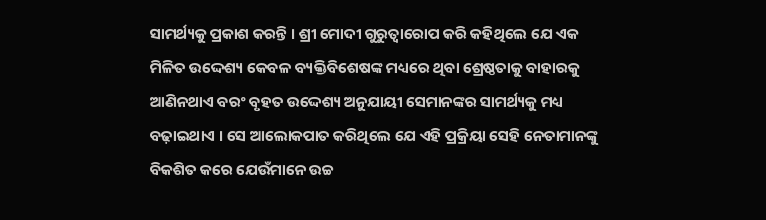ସାମର୍ଥ୍ୟକୁ ପ୍ରକାଶ କରନ୍ତି । ଶ୍ରୀ ମୋଦୀ ଗୁରୁତ୍ୱାରୋପ କରି କହିଥିଲେ ଯେ ଏକ ମିଳିତ ଉଦ୍ଦେଶ୍ୟ କେବଳ ବ୍ୟକ୍ତିବିଶେଷଙ୍କ ମଧ୍ୟରେ ଥିବା ଶ୍ରେଷ୍ଠତାକୁ ବାହାରକୁ ଆଣିନଥାଏ ବରଂ ବୃହତ ଉଦ୍ଦେଶ୍ୟ ଅନୁଯାୟୀ ସେମାନଙ୍କର ସାମର୍ଥ୍ୟକୁ ମଧ୍ୟ ବଢ଼ାଇଥାଏ । ସେ ଆଲୋକପାତ କରିଥିଲେ ଯେ ଏହି ପ୍ରକ୍ରିୟା ସେହି ନେତାମାନଙ୍କୁ ବିକଶିତ କରେ ଯେଉଁମାନେ ଉଚ୍ଚ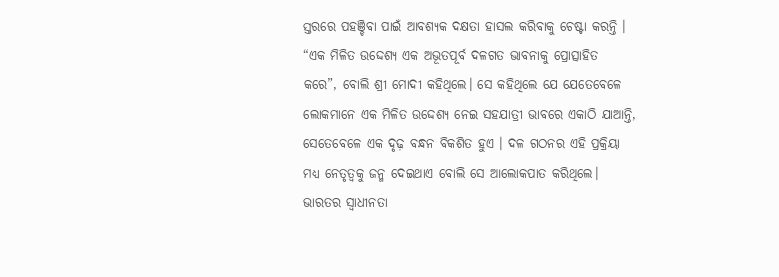ସ୍ତରରେ ପହଞ୍ଚିବା ପାଇଁ ଆବଶ୍ୟକ ଦକ୍ଷତା ହାସଲ କରିବାକୁ ଚେଷ୍ଟା କରନ୍ତି ।
“ଏକ ମିଳିତ ଉଦ୍ଦେଶ୍ୟ ଏକ ଅଭୂତପୂର୍ବ ଦଳଗତ ଭାବନାକୁ ପ୍ରୋତ୍ସାହିତ କରେ”, ବୋଲି ଶ୍ରୀ ମୋଦୀ କହିଥିଲେ। ସେ କହିଥିଲେ ଯେ ଯେତେବେଳେ ଲୋକମାନେ ଏକ ମିଳିତ ଉଦ୍ଦେଶ୍ୟ ନେଇ ସହଯାତ୍ରୀ ଭାବରେ ଏକାଠି ଯାଆନ୍ତି, ସେତେବେଳେ ଏକ ଦୃଢ଼ ବନ୍ଧନ ବିକଶିତ ହୁଏ । ଦଳ ଗଠନର ଏହି ପ୍ରକ୍ରିୟା ମଧ୍ୟ ନେତୃତ୍ୱକୁ ଜନ୍ମ ଦେଇଥାଏ ବୋଲି ସେ ଆଲୋକପାତ କରିଥିଲେ। ଭାରତର ସ୍ୱାଧୀନତା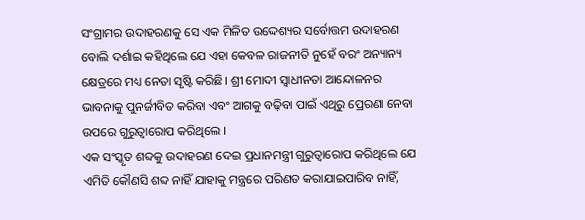ସଂଗ୍ରାମର ଉଦାହରଣକୁ ସେ ଏକ ମିଳିତ ଉଦ୍ଦେଶ୍ୟର ସର୍ବୋତ୍ତମ ଉଦାହରଣ ବୋଲି ଦର୍ଶାଇ କହିଥିଲେ ଯେ ଏହା କେବଳ ରାଜନୀତି ନୁହେଁ ବରଂ ଅନ୍ୟାନ୍ୟ କ୍ଷେତ୍ରରେ ମଧ୍ୟ ନେତା ସୃଷ୍ଟି କରିଛି। ଶ୍ରୀ ମୋଦୀ ସ୍ୱାଧୀନତା ଆନ୍ଦୋଳନର ଭାବନାକୁ ପୁନର୍ଜୀବିତ କରିବା ଏବଂ ଆଗକୁ ବଢ଼ିବା ପାଇଁ ଏଥିରୁ ପ୍ରେରଣା ନେବା ଉପରେ ଗୁରୁତ୍ୱାରୋପ କରିଥିଲେ ।
ଏକ ସଂସ୍କୃତ ଶବ୍ଦକୁ ଉଦାହରଣ ଦେଇ ପ୍ରଧାନମନ୍ତ୍ରୀ ଗୁରୁତ୍ୱାରୋପ କରିଥିଲେ ଯେ ଏମିତି କୌଣସି ଶବ୍ଦ ନାହିଁ ଯାହାକୁ ମନ୍ତ୍ରରେ ପରିଣତ କରାଯାଇପାରିବ ନାହିଁ,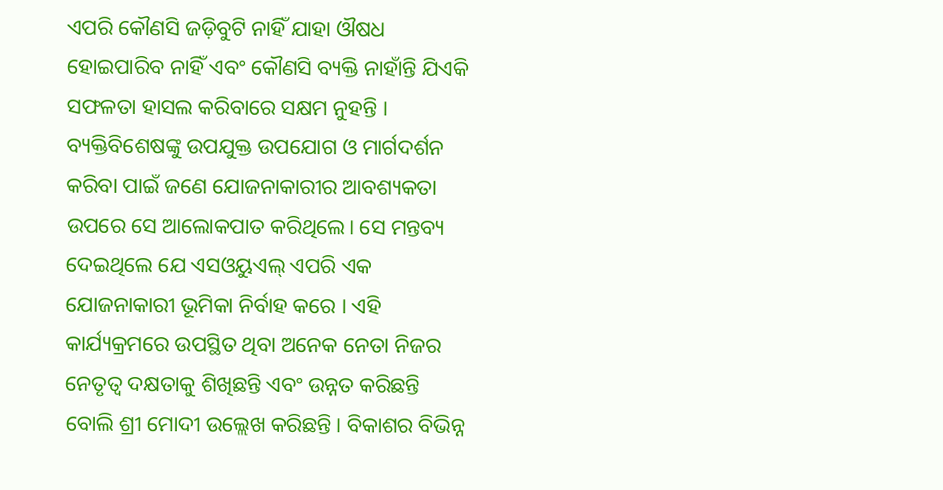ଏପରି କୌଣସି ଜଡ଼ିବୁଟି ନାହିଁ ଯାହା ଔଷଧ ହୋଇପାରିବ ନାହିଁ ଏବଂ କୌଣସି ବ୍ୟକ୍ତି ନାହାଁନ୍ତି ଯିଏକି ସଫଳତା ହାସଲ କରିବାରେ ସକ୍ଷମ ନୁହନ୍ତି । ବ୍ୟକ୍ତିବିଶେଷଙ୍କୁ ଉପଯୁକ୍ତ ଉପଯୋଗ ଓ ମାର୍ଗଦର୍ଶନ କରିବା ପାଇଁ ଜଣେ ଯୋଜନାକାରୀର ଆବଶ୍ୟକତା ଉପରେ ସେ ଆଲୋକପାତ କରିଥିଲେ। ସେ ମନ୍ତବ୍ୟ ଦେଇଥିଲେ ଯେ ଏସଓୟୁଏଲ୍ ଏପରି ଏକ ଯୋଜନାକାରୀ ଭୂମିକା ନିର୍ବାହ କରେ । ଏହି କାର୍ଯ୍ୟକ୍ରମରେ ଉପସ୍ଥିତ ଥିବା ଅନେକ ନେତା ନିଜର ନେତୃତ୍ୱ ଦକ୍ଷତାକୁ ଶିଖିଛନ୍ତି ଏବଂ ଉନ୍ନତ କରିଛନ୍ତି ବୋଲି ଶ୍ରୀ ମୋଦୀ ଉଲ୍ଲେଖ କରିଛନ୍ତି। ବିକାଶର ବିଭିନ୍ନ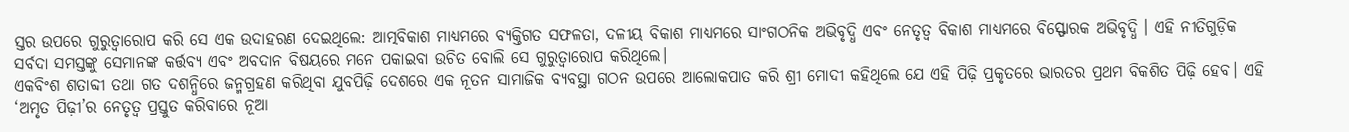ସ୍ତର ଉପରେ ଗୁରୁତ୍ୱାରୋପ କରି ସେ ଏକ ଉଦାହରଣ ଦେଇଥିଲେ: ଆତ୍ମବିକାଶ ମାଧ୍ୟମରେ ବ୍ୟକ୍ତିଗତ ସଫଳତା, ଦଳୀୟ ବିକାଶ ମାଧ୍ୟମରେ ସାଂଗଠନିକ ଅଭିବୃଦ୍ଧି ଏବଂ ନେତୃତ୍ୱ ବିକାଶ ମାଧ୍ୟମରେ ବିସ୍ଫୋରକ ଅଭିବୃଦ୍ଧି । ଏହି ନୀତିଗୁଡ଼ିକ ସର୍ବଦା ସମସ୍ତଙ୍କୁ ସେମାନଙ୍କ କର୍ତ୍ତବ୍ୟ ଏବଂ ଅବଦାନ ବିଷୟରେ ମନେ ପକାଇବା ଉଚିତ ବୋଲି ସେ ଗୁରୁତ୍ୱାରୋପ କରିଥିଲେ।
ଏକବିଂଶ ଶତାବ୍ଦୀ ତଥା ଗତ ଦଶନ୍ଧିରେ ଜନ୍ମଗ୍ରହଣ କରିଥିବା ଯୁବପିଢ଼ି ଦେଶରେ ଏକ ନୂତନ ସାମାଜିକ ବ୍ୟବସ୍ଥା ଗଠନ ଉପରେ ଆଲୋକପାତ କରି ଶ୍ରୀ ମୋଦୀ କହିଥିଲେ ଯେ ଏହି ପିଢ଼ି ପ୍ରକୃତରେ ଭାରତର ପ୍ରଥମ ବିକଶିତ ପିଢ଼ି ହେବ। ଏହି ‘ଅମୃତ ପିଢ଼ୀ’ର ନେତୃତ୍ୱ ପ୍ରସ୍ତୁତ କରିବାରେ ନୂଆ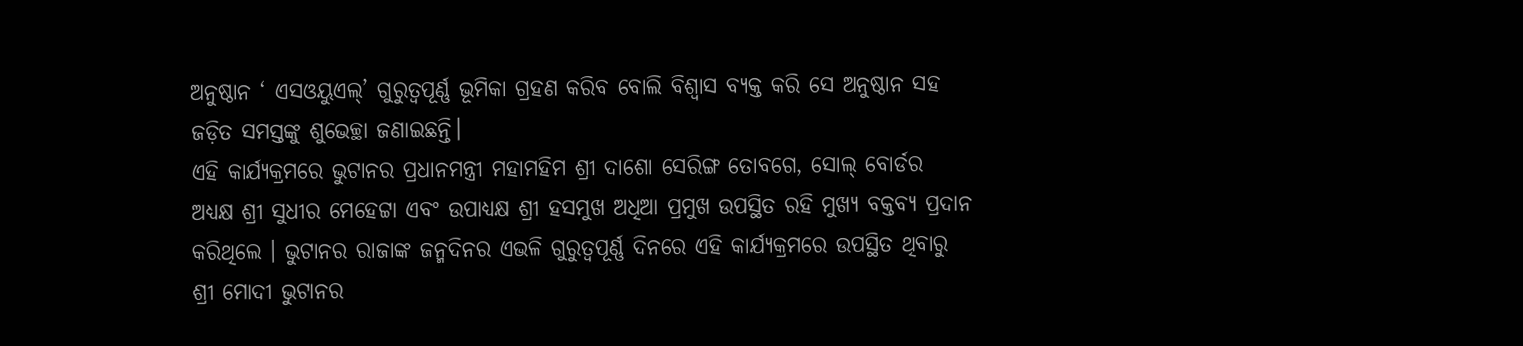ଅନୁଷ୍ଠାନ ‘ ଏସଓୟୁଏଲ୍’ ଗୁରୁତ୍ୱପୂର୍ଣ୍ଣ ଭୂମିକା ଗ୍ରହଣ କରିବ ବୋଲି ବିଶ୍ୱାସ ବ୍ୟକ୍ତ କରି ସେ ଅନୁଷ୍ଠାନ ସହ ଜଡ଼ିତ ସମସ୍ତଙ୍କୁ ଶୁଭେଚ୍ଛା ଜଣାଇଛନ୍ତି।
ଏହି କାର୍ଯ୍ୟକ୍ରମରେ ଭୁଟାନର ପ୍ରଧାନମନ୍ତ୍ରୀ ମହାମହିମ ଶ୍ରୀ ଦାଶୋ ସେରିଙ୍ଗ ତୋବଗେ, ସୋଲ୍ ବୋର୍ଡର ଅଧ୍ୟକ୍ଷ ଶ୍ରୀ ସୁଧୀର ମେହେଟ୍ଟା ଏବଂ ଉପାଧ୍ୟକ୍ଷ ଶ୍ରୀ ହସମୁଖ ଅଧିଆ ପ୍ରମୁଖ ଉପସ୍ଥିତ ରହି ମୁଖ୍ୟ ବକ୍ତବ୍ୟ ପ୍ରଦାନ କରିଥିଲେ । ଭୁଟାନର ରାଜାଙ୍କ ଜନ୍ମଦିନର ଏଭଳି ଗୁରୁତ୍ୱପୂର୍ଣ୍ଣ ଦିନରେ ଏହି କାର୍ଯ୍ୟକ୍ରମରେ ଉପସ୍ଥିତ ଥିବାରୁ ଶ୍ରୀ ମୋଦୀ ଭୁଟାନର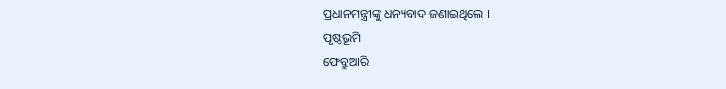ପ୍ରଧାନମନ୍ତ୍ରୀଙ୍କୁ ଧନ୍ୟବାଦ ଜଣାଇଥିଲେ ।
ପୃଷ୍ଠଭୂମି
ଫେବ୍ରୁଆରି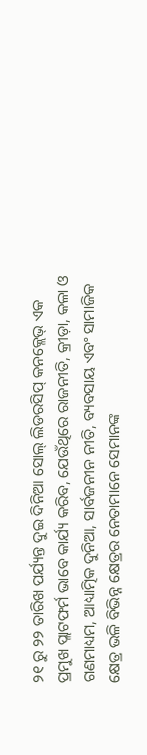୨୧ ରୁ ୨୨ ତାରିଖ ପର୍ଯ୍ୟନ୍ତ ଦୁଇ ଦିନିଆ ସୋଲ୍ ଲିଡରସିପ୍ କନକ୍ଲେଭ୍ ଏକ ପ୍ରମୁଖ ପ୍ଲାଟଫର୍ମ ଭାବେ କାର୍ଯ୍ୟ କରିବ, ଯେଉଁଥିରେ ରାଜନୀତି, କ୍ରୀଡ଼ା, କଳା ଓ ଗଣମାଧ୍ୟମ, ଆଧ୍ୟାତ୍ମିକ ଦୁନିଆ, ସାର୍ବଜନୀନ ନୀତି, ବ୍ୟବସାୟ ଏବଂ ସାମାଜିକ କ୍ଷେତ୍ର ଭଳି ବିଭିନ୍ନ କ୍ଷେତ୍ରର ନେତାମାନେ ସେମାନଙ୍କ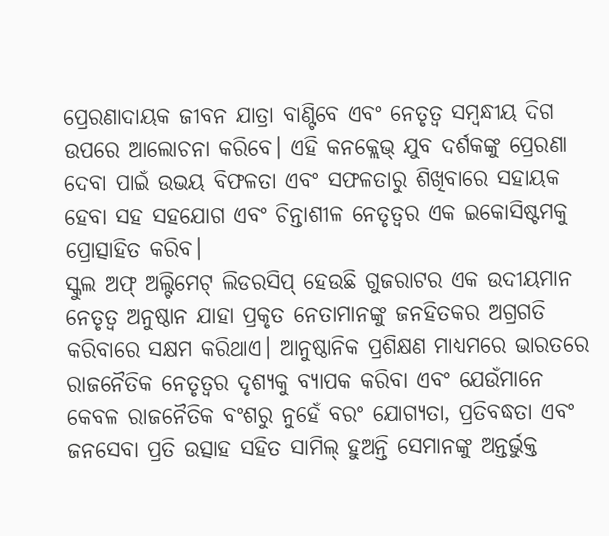ପ୍ରେରଣାଦାୟକ ଜୀବନ ଯାତ୍ରା ବାଣ୍ଟିବେ ଏବଂ ନେତୃତ୍ୱ ସମ୍ବନ୍ଧୀୟ ଦିଗ ଉପରେ ଆଲୋଚନା କରିବେ। ଏହି କନକ୍ଲେଭ୍ ଯୁବ ଦର୍ଶକଙ୍କୁ ପ୍ରେରଣା ଦେବା ପାଇଁ ଉଭୟ ବିଫଳତା ଏବଂ ସଫଳତାରୁ ଶିଖିବାରେ ସହାୟକ ହେବା ସହ ସହଯୋଗ ଏବଂ ଚିନ୍ତାଶୀଳ ନେତୃତ୍ୱର ଏକ ଇକୋସିଷ୍ଟମକୁ ପ୍ରୋତ୍ସାହିତ କରିବ।
ସ୍କୁଲ ଅଫ୍ ଅଲ୍ଟିମେଟ୍ ଲିଡରସିପ୍ ହେଉଛି ଗୁଜରାଟର ଏକ ଉଦୀୟମାନ ନେତୃତ୍ୱ ଅନୁଷ୍ଠାନ ଯାହା ପ୍ରକୃତ ନେତାମାନଙ୍କୁ ଜନହିତକର ଅଗ୍ରଗତି କରିବାରେ ସକ୍ଷମ କରିଥାଏ। ଆନୁଷ୍ଠାନିକ ପ୍ରଶିକ୍ଷଣ ମାଧ୍ୟମରେ ଭାରତରେ ରାଜନୈତିକ ନେତୃତ୍ୱର ଦୃଶ୍ୟକୁ ବ୍ୟାପକ କରିବା ଏବଂ ଯେଉଁମାନେ କେବଳ ରାଜନୈତିକ ବଂଶରୁ ନୁହେଁ ବରଂ ଯୋଗ୍ୟତା, ପ୍ରତିବଦ୍ଧତା ଏବଂ ଜନସେବା ପ୍ରତି ଉତ୍ସାହ ସହିତ ସାମିଲ୍ ହୁଅନ୍ତି ସେମାନଙ୍କୁ ଅନ୍ତର୍ଭୁକ୍ତ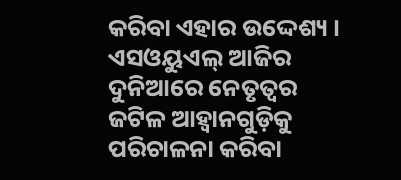କରିବା ଏହାର ଉଦ୍ଦେଶ୍ୟ । ଏସଓୟୁଏଲ୍ ଆଜିର ଦୁନିଆରେ ନେତୃତ୍ୱର ଜଟିଳ ଆହ୍ୱାନଗୁଡ଼ିକୁ ପରିଚାଳନା କରିବା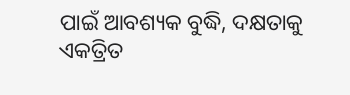ପାଇଁ ଆବଶ୍ୟକ ବୁଦ୍ଧି, ଦକ୍ଷତାକୁ ଏକତ୍ରିତ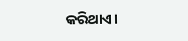କରିଥାଏ।